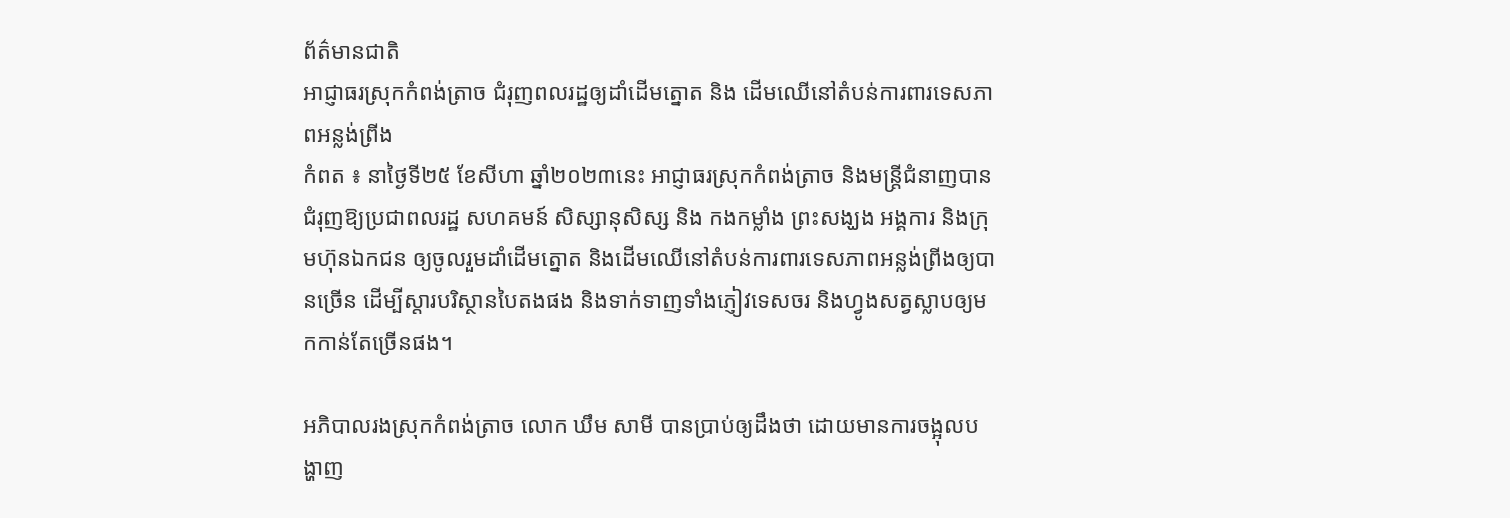ព័ត៌មានជាតិ
អាជ្ញាធរស្រុកកំពង់ត្រាច ជំរុញពលរដ្ឋឲ្យដាំដើមត្នោត និង ដើមឈើនៅតំបន់ការពារទេសភាពអន្លង់ព្រីង
កំពត ៖ នាថ្ងៃទី២៥ ខែសីហា ឆ្នាំ២០២៣នេះ អាជ្ញាធរស្រុកកំពង់ត្រាច និងមន្ត្រីជំនាញបានជំរុញឱ្យប្រជាពលរដ្ឋ សហគមន៍ សិស្សានុសិស្ស និង កងកម្លាំង ព្រះសង្ឃង អង្គការ និងក្រុមហ៊ុនឯកជន ឲ្យចូលរួមដាំដើមត្នោត និងដើមឈើនៅតំបន់ការពារទេសភាពអន្លង់ព្រីងឲ្យបានច្រើន ដើម្បីស្តារបរិស្ថានបៃតងផង និងទាក់ទាញទាំងភ្ញៀវទេសចរ និងហ្វូងសត្វស្លាបឲ្យមកកាន់តែច្រើនផង។

អភិបាលរងស្រុកកំពង់ត្រាច លោក ឃឹម សាមី បានប្រាប់ឲ្យដឹងថា ដោយមានការចង្អុលបង្ហាញ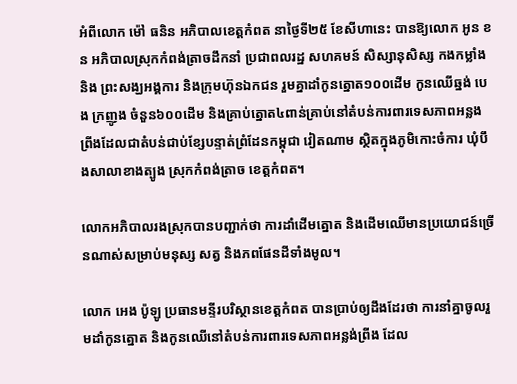អំពីលោក ម៉ៅ ធនិន អភិបាលខេត្តកំពត នាថ្ងៃទី២៥ ខែសីហានេះ បានឱ្យលោក អូន ខន អភិបាលស្រុកកំពង់ត្រាចដឹកនាំ ប្រជាពលរដ្ឋ សហគមន៍ សិស្សានុសិស្ស កងកម្លាំងនិង ព្រះសង្ឃអង្គការ និងក្រុមហ៊ុនឯកជន រួមគ្នាដាំកូនត្នោត១០០ដើម កូនឈើឆ្នង់ បេង ក្រញូង ចំនួន៦០០ដើម និងគ្រាប់ត្នោត៤ពាន់គ្រាប់នៅតំបន់ការពារទេសភាពអន្លងព្រីងដែលជាតំបន់ជាប់ខ្សែបន្ទាត់ព្រំដែនកម្ពុជា វៀតណាម ស្ថិតក្នុងភូមិកោះចំការ ឃុំបឹងសាលាខាងត្បូង ស្រុកកំពង់ត្រាច ខេត្តកំពត។

លោកអភិបាលរងស្រុកបានបញ្ជាក់ថា ការដាំដើមត្នោត និងដើមឈើមានប្រយោជន៍ច្រើនណាស់សម្រាប់មនុស្ស សត្វ និងភពផែនដីទាំងមូល។

លោក អេង ប៉ូឡូ ប្រធានមន្ទីរបរិស្ថានខេត្តកំពត បានប្រាប់ឲ្យដឹងដែរថា ការនាំគ្នាចូលរួមដាំកូនត្នោត និងកូនឈើនៅតំបន់ការពារទេសភាពអន្លង់ព្រីង ដែល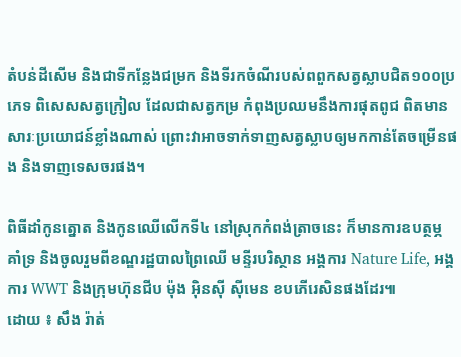តំបន់ដីសើម និងជាទីកន្លែងជម្រក និងទីរកចំណីរបស់ពពួកសត្វស្លាបជិត១០០ប្រភេទ ពិសេសសត្វក្រៀល ដែលជាសត្វកម្រ កំពុងប្រឈមនឹងការផុតពូជ ពិតមានសារៈប្រយោជន៍ខ្លាំងណាស់ ព្រោះវាអាចទាក់ទាញសត្វស្លាបឲ្យមកកាន់តែចម្រើនផង និងទាញទេសចរផង។

ពិធីដាំកូនត្នោត និងកូនឈើលើកទី៤ នៅស្រុកកំពង់ត្រាចនេះ ក៏មានការឧបត្ថម្ភ គាំទ្រ និងចូលរួមពីខណ្ឌរដ្ឋបាលព្រៃឈើ មន្ទីរបរិស្ថាន អង្គការ Nature Life, អង្គការ WWT និងក្រុមហ៊ុនជីប ម៉ុង អ៊ិនស៊ី ស៊ីមេន ខបភើរេសិនផងដែរ៕
ដោយ ៖ សឹង រ៉ាត់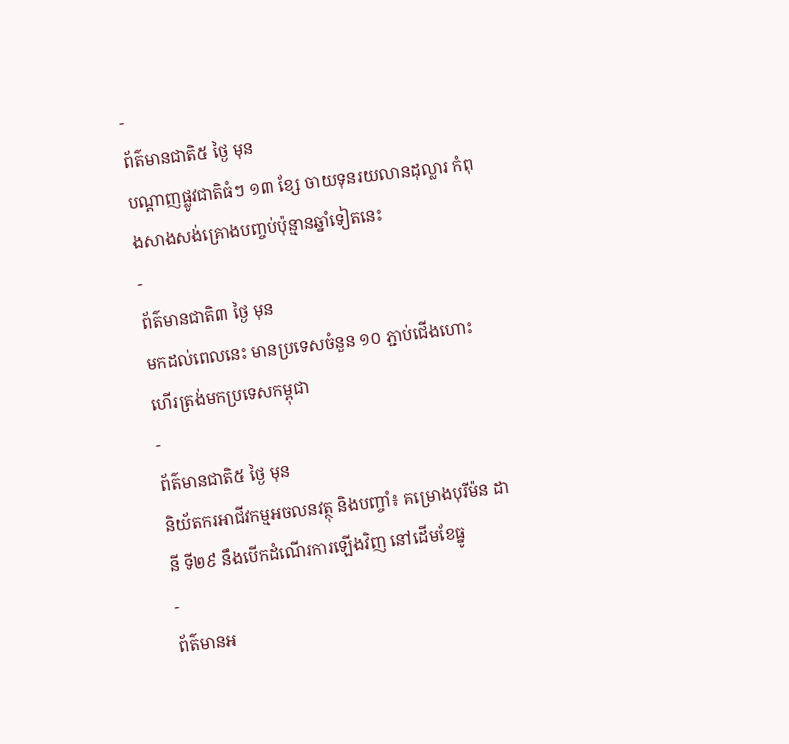-
ព័ត៌មានជាតិ៥ ថ្ងៃ មុន
បណ្តាញផ្លូវជាតិធំៗ ១៣ ខ្សែ ចាយទុនរយលានដុល្លារ កំពុងសាងសង់គ្រោងបញ្ចប់ប៉ុន្មានឆ្នាំទៀតនេះ
-
ព័ត៌មានជាតិ៣ ថ្ងៃ មុន
មកដល់ពេលនេះ មានប្រទេសចំនួន ១០ ភ្ជាប់ជើងហោះហើរត្រង់មកប្រទេសកម្ពុជា
-
ព័ត៌មានជាតិ៥ ថ្ងៃ មុន
និយ័តករអាជីវកម្មអចលនវត្ថុ និងបញ្ចាំ៖ គម្រោងបុរីម៉ន ដានី ទី២៩ នឹងបើកដំណើរការឡើងវិញ នៅដើមខែធ្នូ
-
ព័ត៌មានអ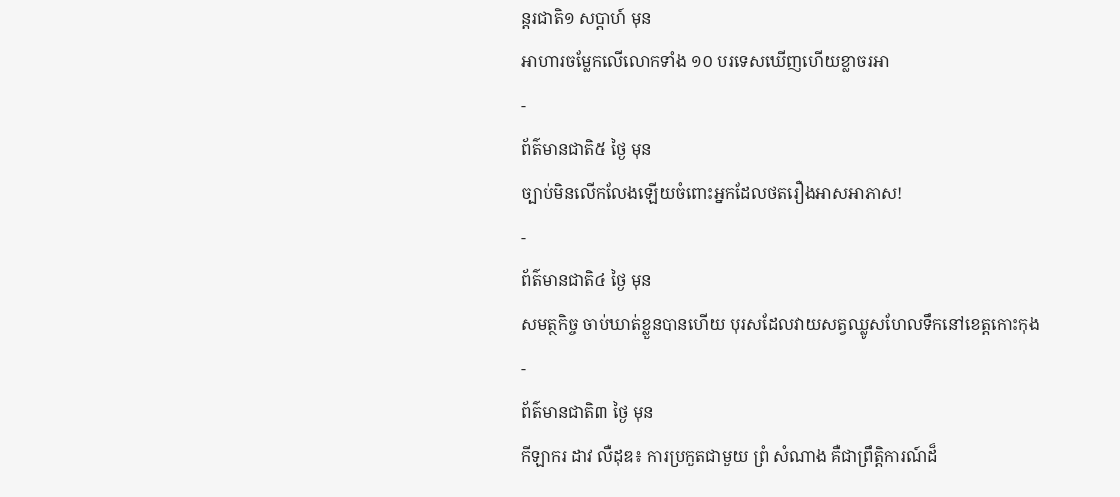ន្ដរជាតិ១ សប្តាហ៍ មុន
អាហារចម្លែកលើលោកទាំង ១០ បរទេសឃើញហើយខ្លាចរអា
-
ព័ត៌មានជាតិ៥ ថ្ងៃ មុន
ច្បាប់មិនលើកលែងឡើយចំពោះអ្នកដែលថតរឿងអាសអាភាស!
-
ព័ត៌មានជាតិ៤ ថ្ងៃ មុន
សមត្ថកិច្ច ចាប់ឃាត់ខ្លួនបានហើយ បុរសដែលវាយសត្វឈ្លូសហែលទឹកនៅខេត្តកោះកុង
-
ព័ត៌មានជាតិ៣ ថ្ងៃ មុន
កីឡាករ ដាវ លឺដុឌ៖ ការប្រកួតជាមួយ ព្រំ សំណាង គឺជាព្រឹត្តិការណ៍ដ៏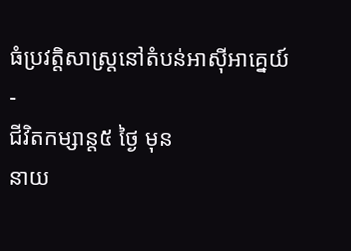ធំប្រវត្តិសាស្ត្រនៅតំបន់អាស៊ីអាគ្នេយ៍
-
ជីវិតកម្សាន្ដ៥ ថ្ងៃ មុន
នាយ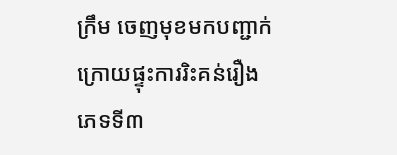ក្រឹម ចេញមុខមកបញ្ជាក់ ក្រោយផ្ទុះការរិះគន់រឿងភេទទី៣